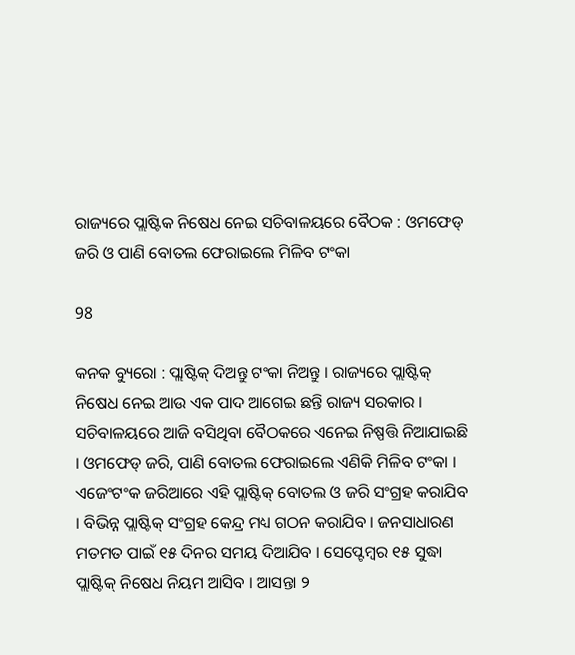ରାଜ୍ୟରେ ପ୍ଲାଷ୍ଟିକ ନିଷେଧ ନେଇ ସଚିବାଳୟରେ ବୈଠକ : ଓମଫେଡ୍ ଜରି ଓ ପାଣି ବୋତଲ ଫେରାଇଲେ ମିଳିବ ଟଂକା

98

କନକ ବ୍ୟୁରୋ : ପ୍ଲାଷ୍ଟିକ୍ ଦିଅନ୍ତୁ ଟଂକା ନିଅନ୍ତୁ । ରାଜ୍ୟରେ ପ୍ଲାଷ୍ଟିକ୍ ନିଷେଧ ନେଇ ଆଉ ଏକ ପାଦ ଆଗେଇ ଛନ୍ତି ରାଜ୍ୟ ସରକାର । ସଚିବାଳୟରେ ଆଜି ବସିଥିବା ବୈଠକରେ ଏନେଇ ନିଷ୍ପତ୍ତି ନିଆଯାଇଛି । ଓମଫେଡ୍ ଜରି, ପାଣି ବୋତଲ ଫେରାଇଲେ ଏଣିକି ମିଳିବ ଟଂକା । ଏଜେଂଟଂକ ଜରିଆରେ ଏହି ପ୍ଲାଷ୍ଟିକ୍ ବୋତଲ ଓ ଜରି ସଂଗ୍ରହ କରାଯିବ । ବିଭିନ୍ନ ପ୍ଲାଷ୍ଟିକ୍ ସଂଗ୍ରହ କେନ୍ଦ୍ର ମଧ୍ୟ ଗଠନ କରାଯିବ । ଜନସାଧାରଣ ମତମତ ପାଇଁ ୧୫ ଦିନର ସମୟ ଦିଆଯିବ । ସେପ୍ଟେମ୍ବର ୧୫ ସୁଦ୍ଧା ପ୍ଲାଷ୍ଟିକ୍ ନିଷେଧ ନିୟମ ଆସିବ । ଆସନ୍ତା ୨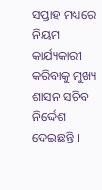ସପ୍ତାହ ମଧ୍ୟରେ ନିୟମ କାର୍ଯ୍ୟକାରୀ କରିବାକୁ ମୁଖ୍ୟ ଶାସନ ସଚିବ ନିର୍ଦ୍ଦେଶ ଦେଇଛନ୍ତି ।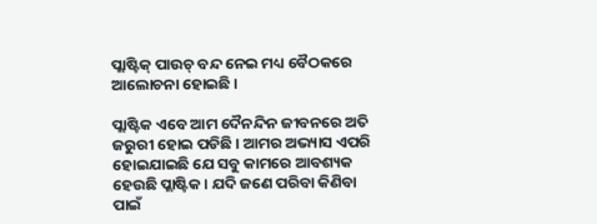ପ୍ଲାଷ୍ଟିକ୍ ପାଉଚ୍ ବନ୍ଦ ନେଇ ମଧ୍ୟ ବୈଠକରେ ଆଲୋଚନା ହୋଇଛି ।

ପ୍ଲାଷ୍ଟିକ ଏବେ ଆମ ଦୈନନ୍ଦିନ ଜୀବନରେ ଅତି ଜରୁରୀ ହୋଇ ପଡିଛି । ଆମର ଅଭ୍ୟାସ ଏପରି ହୋଇଯାଇଛି ଯେ ସବୁ କାମରେ ଆବଶ୍ୟକ ହେଉଛି ପ୍ଲାଷ୍ଟିକ । ଯଦି ଜଣେ ପରିବା କିଣିବା ପାଇଁ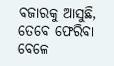ବଜାରକୁ ଆସୁଛି, ତେବେ ଫେରିବା ବେଳେ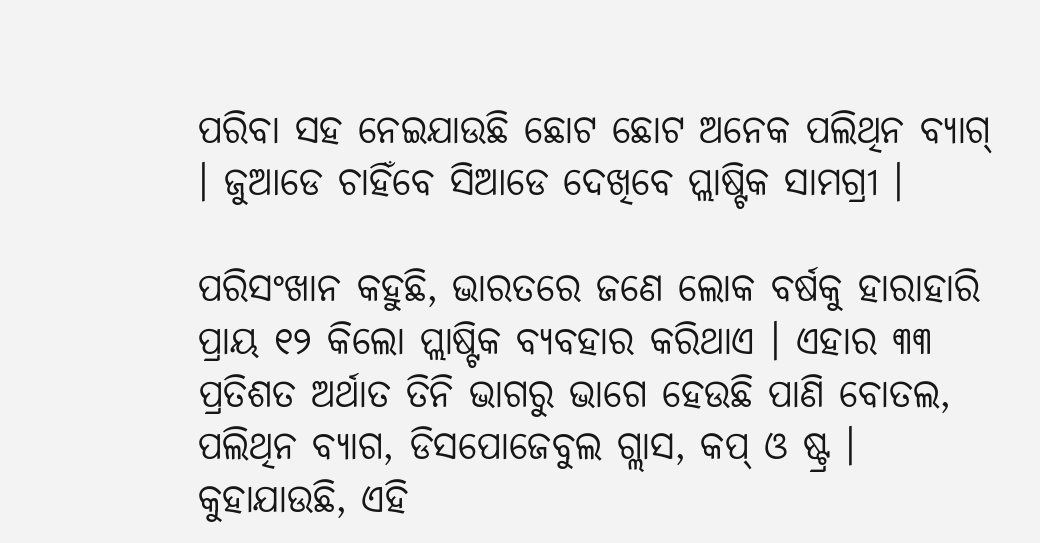ପରିବା ସହ ନେଇଯାଉଛି ଛୋଟ ଛୋଟ ଅନେକ ପଲିଥିନ ବ୍ୟାଗ୍ । ଜୁଆଡେ ଚାହିଁବେ ସିଆଡେ ଦେଖିବେ ପ୍ଲାଷ୍ଟିକ ସାମଗ୍ରୀ ।

ପରିସଂଖାନ କହୁଛି, ଭାରତରେ ଜଣେ ଲୋକ ବର୍ଷକୁ ହାରାହାରି ପ୍ରାୟ ୧୨ କିଲୋ ପ୍ଲାଷ୍ଟିକ ବ୍ୟବହାର କରିଥାଏ । ଏହାର ୩୩ ପ୍ରତିଶତ ଅର୍ଥାତ ତିନି ଭାଗରୁ ଭାଗେ ହେଉଛି ପାଣି ବୋତଲ, ପଲିଥିନ ବ୍ୟାଗ, ଡିସପୋଜେବୁଲ ଗ୍ଲାସ, କପ୍ ଓ ଷ୍ଟ୍ର । କୁହାଯାଉଛି, ଏହି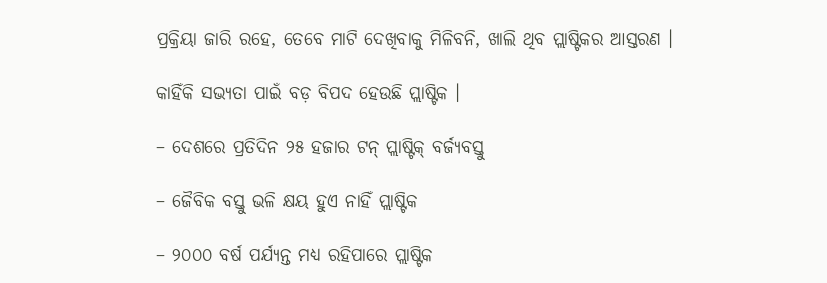ପ୍ରକ୍ରିୟା ଜାରି ରହେ, ତେବେ ମାଟି ଦେଖିବାକୁ ମିଳିବନି, ଖାଲି ଥିବ ପ୍ଲାଷ୍ଟିକର ଆସ୍ତରଣ ।

କାହିଁକି ସଭ୍ୟତା ପାଇଁ ବଡ଼ ବିପଦ ହେଉଛି ପ୍ଲାଷ୍ଟିକ ।

– ଦେଶରେ ପ୍ରତିଦିନ ୨୫ ହଜାର ଟନ୍ ପ୍ଲାଷ୍ଟିକ୍ ବର୍ଜ୍ୟବସ୍ତୁ

– ଜୈବିକ ବସ୍ତୁ ଭଳି କ୍ଷୟ ହୁଏ ନାହିଁ ପ୍ଲାଷ୍ଟିକ

– ୨୦୦୦ ବର୍ଷ ପର୍ଯ୍ୟନ୍ତ ମଧ୍ୟ ରହିପାରେ ପ୍ଲାଷ୍ଟିକ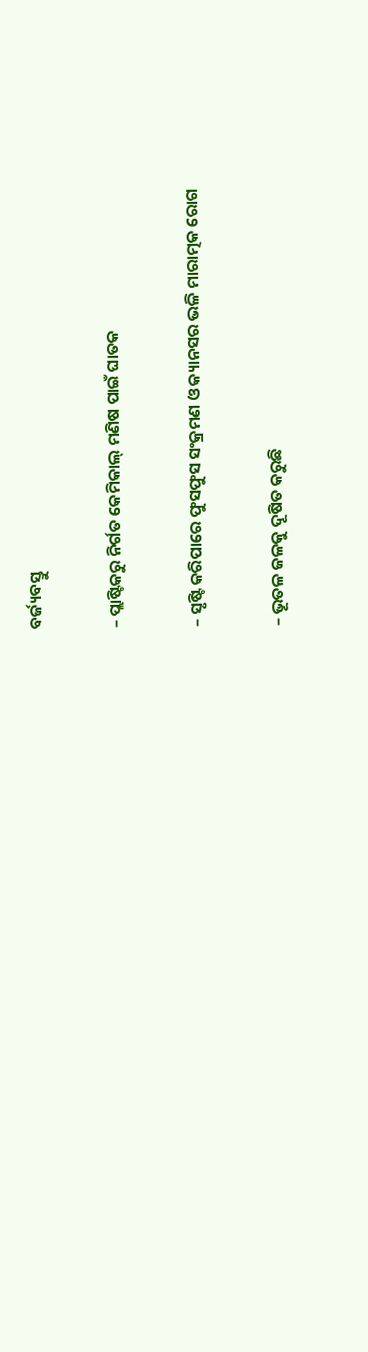ବର୍ଜ୍ୟବସ୍ତୁ

– ପ୍ଲାଷ୍ଟିକରୁ ନିର୍ଗତ କେମିକାଲ୍ ମଣିଷ ପାଇଁ ଘାତକ

– ସୃଷ୍ଟି କରିପାରେ ଫୁସଫୁସ ସଂକ୍ରମଣ ଓ କ୍ୟାନସର ଭଳି ମାରାତ୍ମକ ରୋଗ

– ଭୂତଳ ଜଳକୁ ଦୂଷିତ କରୁଛି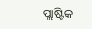ପ୍ଲାଷ୍ଟିକ